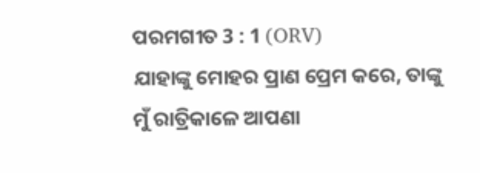ପରମଗୀତ 3 : 1 (ORV)
ଯାହାଙ୍କୁ ମୋହର ପ୍ରାଣ ପ୍ରେମ କରେ, ତାଙ୍କୁ ମୁଁ ରାତ୍ରିକାଳେ ଆପଣା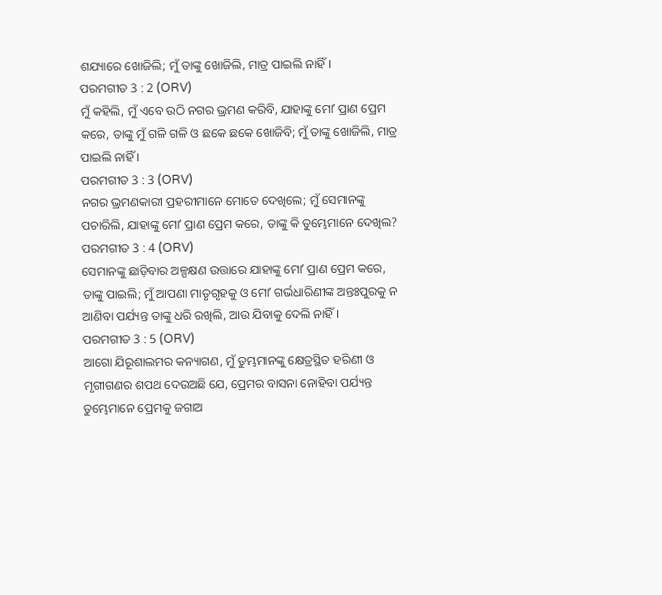ଶଯ୍ୟାରେ ଖୋଜିଲି; ମୁଁ ତାଙ୍କୁ ଖୋଜିଲି, ମାତ୍ର ପାଇଲି ନାହିଁ ।
ପରମଗୀତ 3 : 2 (ORV)
ମୁଁ କହିଲି, ମୁଁ ଏବେ ଉଠି ନଗର ଭ୍ରମଣ କରିବି, ଯାହାଙ୍କୁ ମୋʼ ପ୍ରାଣ ପ୍ରେମ କରେ, ତାଙ୍କୁ ମୁଁ ଗଳି ଗଳି ଓ ଛକେ ଛକେ ଖୋଜିବି; ମୁଁ ତାଙ୍କୁ ଖୋଜିଲି, ମାତ୍ର ପାଇଲି ନାହିଁ ।
ପରମଗୀତ 3 : 3 (ORV)
ନଗର ଭ୍ରମଣକାରୀ ପ୍ରହରୀମାନେ ମୋତେ ଦେଖିଲେ; ମୁଁ ସେମାନଙ୍କୁ ପଚାରିଲି, ଯାହାଙ୍କୁ ମୋʼ ପ୍ରାଣ ପ୍ରେମ କରେ, ତାଙ୍କୁ କି ତୁମ୍ଭେମାନେ ଦେଖିଲ?
ପରମଗୀତ 3 : 4 (ORV)
ସେମାନଙ୍କୁ ଛାଡ଼ିବାର ଅଳ୍ପକ୍ଷଣ ଉତ୍ତାରେ ଯାହାଙ୍କୁ ମୋʼ ପ୍ରାଣ ପ୍ରେମ କରେ, ତାଙ୍କୁ ପାଇଲି; ମୁଁ ଆପଣା ମାତୃଗୃହକୁ ଓ ମୋʼ ଗର୍ଭଧାରିଣୀଙ୍କ ଅନ୍ତଃପୁରକୁ ନ ଆଣିବା ପର୍ଯ୍ୟନ୍ତ ତାଙ୍କୁ ଧରି ରଖିଲି, ଆଉ ଯିବାକୁ ଦେଲି ନାହିଁ ।
ପରମଗୀତ 3 : 5 (ORV)
ଆଗୋ ଯିରୂଶାଲମର କନ୍ୟାଗଣ, ମୁଁ ତୁମ୍ଭମାନଙ୍କୁ କ୍ଷେତ୍ରସ୍ଥିତ ହରିଣୀ ଓ ମୃଗୀଗଣର ଶପଥ ଦେଉଅଛି ଯେ, ପ୍ରେମର ବାସନା ନୋହିବା ପର୍ଯ୍ୟନ୍ତ ତୁମ୍ଭେମାନେ ପ୍ରେମକୁ ଜଗାଅ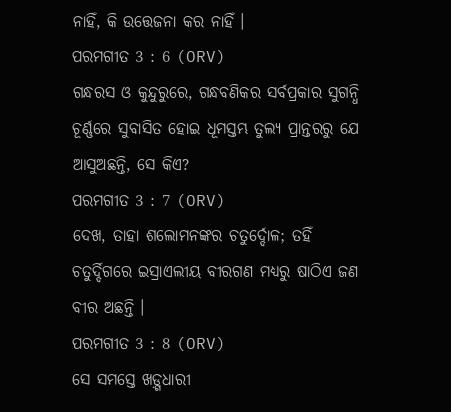ନାହିଁ, କି ଉତ୍ତେଜନା କର ନାହିଁ ।
ପରମଗୀତ 3 : 6 (ORV)
ଗନ୍ଧରସ ଓ କୁନ୍ଦୁରୁରେ, ଗନ୍ଧବଣିକର ସର୍ବପ୍ରକାର ସୁଗନ୍ଧି ଚୂର୍ଣ୍ଣରେ ସୁବାସିତ ହୋଇ ଧୂମସ୍ତମ୍ଭ ତୁଲ୍ୟ ପ୍ରାନ୍ତରରୁ ଯେ ଆସୁଅଛନ୍ତି, ସେ କିଏ?
ପରମଗୀତ 3 : 7 (ORV)
ଦେଖ, ତାହା ଶଲୋମନଙ୍କର ଚତୁର୍ଦ୍ଦୋଳ; ତହିଁ ଚତୁର୍ଦ୍ଦିଗରେ ଇସ୍ରାଏଲୀୟ ବୀରଗଣ ମଧ୍ୟରୁ ଷାଠିଏ ଜଣ ବୀର ଅଛନ୍ତି ।
ପରମଗୀତ 3 : 8 (ORV)
ସେ ସମସ୍ତେ ଖଡ଼୍ଗଧାରୀ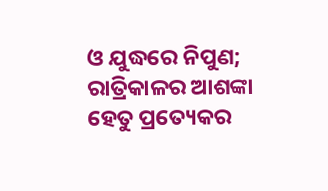ଓ ଯୁଦ୍ଧରେ ନିପୁଣ; ରାତ୍ରିକାଳର ଆଶଙ୍କା ହେତୁ ପ୍ରତ୍ୟେକର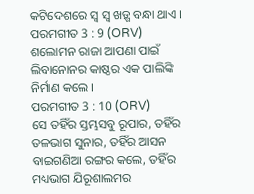କଟିଦେଶରେ ସ୍ଵ ସ୍ଵ ଖଡ଼୍ଗ ବନ୍ଧା ଥାଏ ।
ପରମଗୀତ 3 : 9 (ORV)
ଶଲୋମନ ରାଜା ଆପଣା ପାଇଁ ଲିବାନୋନର କାଷ୍ଠର ଏକ ପାଲିଙ୍କି ନିର୍ମାଣ କଲେ ।
ପରମଗୀତ 3 : 10 (ORV)
ସେ ତହିଁର ସ୍ତମ୍ଭସବୁ ରୂପାର, ତହିଁର ତଳଭାଗ ସୁନାର, ତହିଁର ଆସନ ବାଇଗଣିଆ ରଙ୍ଗର କଲେ, ତହିଁର ମଧ୍ୟଭାଗ ଯିରୂଶାଲମର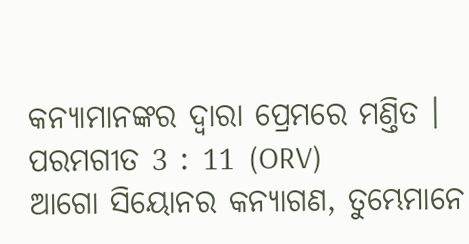କନ୍ୟାମାନଙ୍କର ଦ୍ଵାରା ପ୍ରେମରେ ମଣ୍ତିତ ।
ପରମଗୀତ 3 : 11 (ORV)
ଆଗୋ ସିୟୋନର କନ୍ୟାଗଣ, ତୁମ୍ଭେମାନେ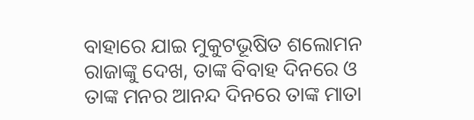ବାହାରେ ଯାଇ ମୁକୁଟଭୂଷିତ ଶଲୋମନ ରାଜାଙ୍କୁ ଦେଖ, ତାଙ୍କ ବିବାହ ଦିନରେ ଓ ତାଙ୍କ ମନର ଆନନ୍ଦ ଦିନରେ ତାଙ୍କ ମାତା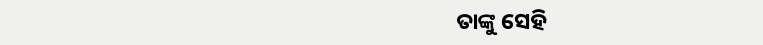ତାଙ୍କୁ ସେହି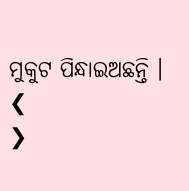ମୁକୁଟ ପିନ୍ଧାଇଅଛନ୍ତି ।
❮
❯